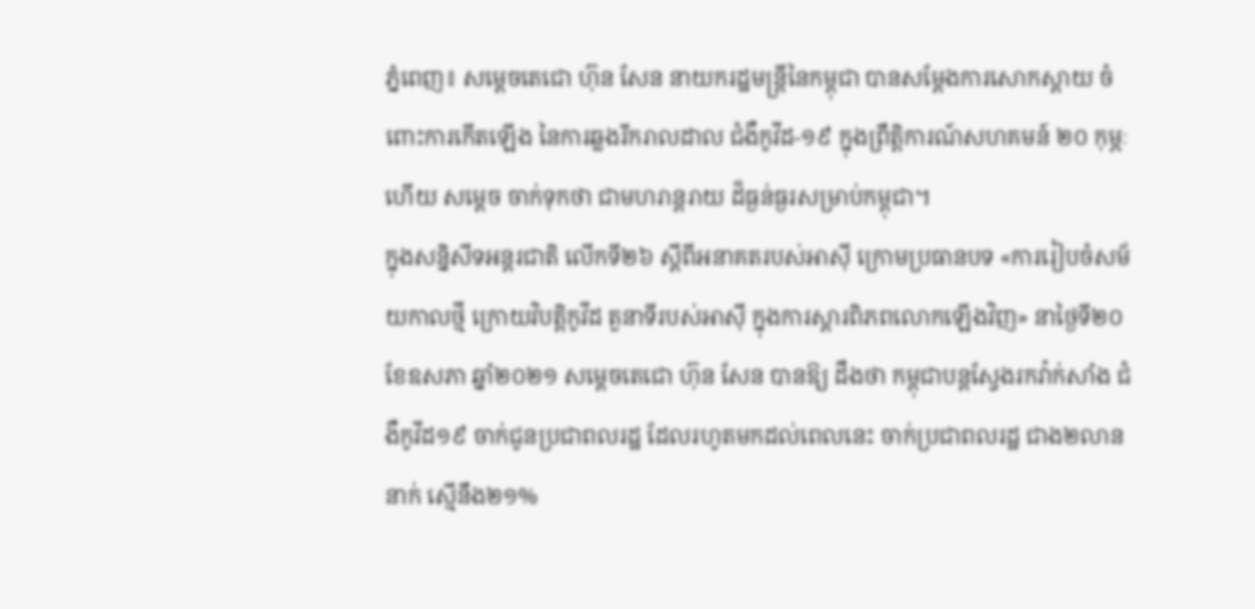ភ្នំពេញ៖ សម្ដេចតេជោ ហ៊ុន សែន នាយករដ្ឋមន្ដ្រីនៃកម្ពុជា បានសម្ដែងការសោកស្ដាយ ចំពោះការកើតឡើង នៃការឆ្លងរីករាលដាល ជំងឺកូវីដ-១៩ ក្នុងព្រឹត្តិការណ៍សហគមន៍ ២០ កុម្ភៈ ហើយ សម្ដេច ចាក់ទុកថា ជាមហរាន្ដរាយ ដ៏ធ្ងន់ធ្ងរសម្រាប់កម្ពុជា។
ក្នុងសន្និសីទអន្តរជាតិ លើកទី២៦ ស្តីពីអនាគតរបស់អាស៊ី ក្រោមប្រធានបទ «ការរៀបចំសម័យកាលថ្មី ក្រោយវិបត្តិកូវីដ តួនាទីរបស់អាស៊ី ក្នុងការស្តារពិភពលោកឡើងវិញ» នាថ្ងៃទី២០ ខែឧសភា ឆ្នាំ២០២១ សម្ដេចតេជោ ហ៊ុន សែន បានឱ្យ ដឹងថា កម្ពុជាបន្ដស្វែងរកវ៉ាក់សាំង ជំងឺកូវីដ១៩ ចាក់ជូនប្រជាពលរដ្ឋ ដែលរហូតមកដល់ពេលនេះ ចាក់ប្រជាពលរដ្ឋ ជាង២លាននាក់ ស្មើនឹង២១%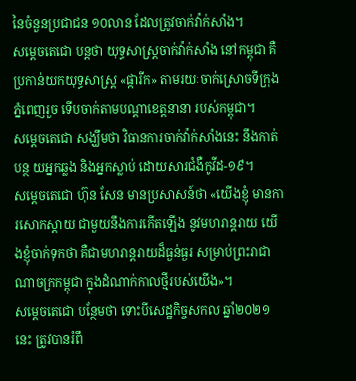នៃចំនួនប្រជាជន ១០លាន ដែលត្រូវចាក់វ៉ាក់សាំង។
សម្ដេចតេជោ បន្ដថា យុទ្ធសាស្ដ្រចាក់វ៉ាក់សាំង នៅកម្ពុជា គឺប្រកាន់យកយុទ្ធសាស្ដ្រ «ផ្ការីក» តាមរយៈចាក់ស្រោចទីក្រុង ភ្នំពេញរួច ទើបចាក់តាមបណ្ដាខេត្តនានា របស់កម្ពុជា។
សម្ដេចតេជោ សង្ឃឹមថា វិធានការចាក់វ៉ាក់សាំងនេះ នឹងកាត់បន្ថ យអ្នកឆ្លង និងអ្នកស្លាប់ ដោយសារជំងឺកូវីដ-១៩។
សម្ដេចតេជោ ហ៊ុន សែន មានប្រសាសន៍ថា «យើងខ្ញុំ មានការសោកស្ដាយ ជាមួយនឹងការកើតឡើង នូវមហរាន្ដរាយ យើងខ្ញុំចាក់ទុកថា គឺជាមហរាន្ដរាយដ៏ធ្ងន់ធ្ងរ សម្រាប់ព្រះរាជាណាចក្រកម្ពុជា ក្នុងដំណាក់កាលថ្មីរបស់យើង»។
សម្ដេចតេជោ បន្ថែមថា ទោះបីសេដ្ឋកិច្ចសកល ឆ្នាំ២០២១នេះ ត្រូវបានរំពឹ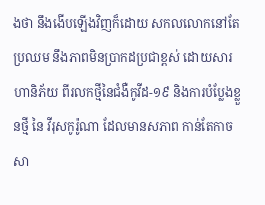ងថា នឹងងើបឡើងវិញក៏ដោយ សកលលោកនៅតែប្រឈម នឹងភាពមិនប្រាកដប្រជាខ្ពស់ ដោយសារហានិភ័យ ពីរលកថ្មីនៃជំងឺកូវីដ-១៩ និងការបំប្លែងខ្លួនថ្មី នៃ វីរុសកូរ៉ូណា ដែលមានសភាព កាន់តែកាចសា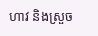ហាវ និងស្រួច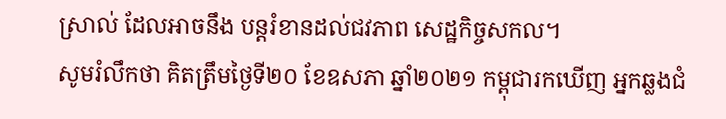ស្រាល់ ដែលអាចនឹង បន្តរំខានដល់ជវភាព សេដ្ឋកិច្ចសកល។
សូមរំលឹកថា គិតត្រឹមថ្ងៃទី២០ ខែឧសភា ឆ្នាំ២០២១ កម្ពុជារកឃើញ អ្នកឆ្លងជំ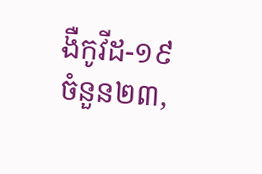ងឺកូវីដ-១៩ ចំនួន២៣,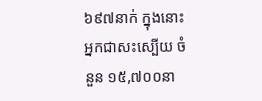៦៩៧នាក់ ក្នុងនោះ អ្នកជាសះស្បើយ ចំនួន ១៥,៧០០នា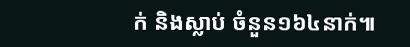ក់ និងស្លាប់ ចំនួន១៦៤នាក់៕